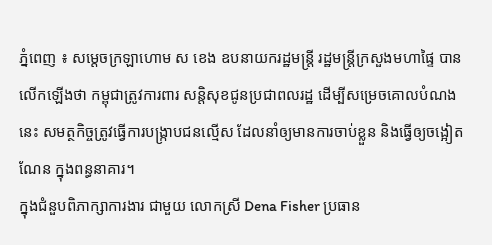ភ្នំពេញ ៖ សម្ដេចក្រឡាហោម ស ខេង ឧបនាយករដ្ឋមន្ដ្រី រដ្ឋមន្ដ្រីក្រសួងមហាផ្ទៃ បានលើកឡើងថា កម្ពុជាត្រូវការពារ សន្តិសុខជូនប្រជាពលរដ្ឋ ដើម្បីសម្រេចគោលបំណងនេះ សមត្ថកិច្ចត្រូវធ្វើការបង្ក្រាបជនល្មើស ដែលនាំឲ្យមានការចាប់ខ្លួន និងធ្វើឲ្យចង្អៀតណែន ក្នុងពន្ធនាគារ។
ក្នុងជំនួបពិភាក្សាការងារ ជាមួយ លោកស្រី Dena Fisher ប្រធាន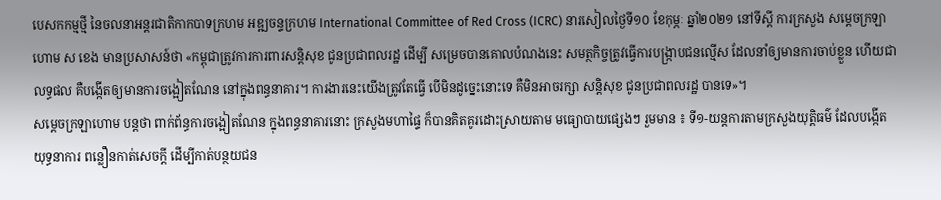បេសកកម្មថ្មី នៃចលនាអន្តរជាតិកាកបាទក្រហម អឌ្ឍចន្ទក្រហម International Committee of Red Cross (ICRC) នារសៀលថ្ងៃទី១០ ខែកុម្ភៈ ឆ្នាំ២០២១ នៅទីស្ដី ការក្រសួង សម្តេចក្រឡាហោម ស ខេង មានប្រសាសន៍ថា «កម្ពុជាត្រូវការការពារសន្តិសុខ ជូនប្រជាពលរដ្ឋ ដើម្បី សម្រេចបានគោលបំណងនេះ សមត្ថកិច្ចត្រូវធ្វើការបង្ក្រាបជនល្មើស ដែលនាំឲ្យមានការចាប់ខ្លួន ហើយជាលទ្ធផល គឺបង្កើតឲ្យមានការចង្អៀតណែន នៅក្នុងពន្ធនាគារ។ ការងារនេះយើងត្រូវតែធ្វើ បើមិនដូច្នេះនោះទេ គឺមិនអាចរក្សា សន្តិសុខ ជូនប្រជាពលរដ្ឋ បានទេ»។
សម្ដេចក្រឡាហោម បន្ដថា ពាក់ព័ន្ធការចង្អៀតណែន ក្នុងពន្ធនាគារនោះ ក្រសួងមហាផ្ទៃ ក៏បានគិតគូរដោះស្រាយតាម មធ្យោបាយផ្សេងៗ រួមមាន ៖ ទី១-យន្តការតាមក្រសួងយុត្តិធម៌ ដែលបង្កើតយុទ្ធនាការ ពន្លឿនកាត់សេចក្តី ដើម្បីកាត់បន្ថយជន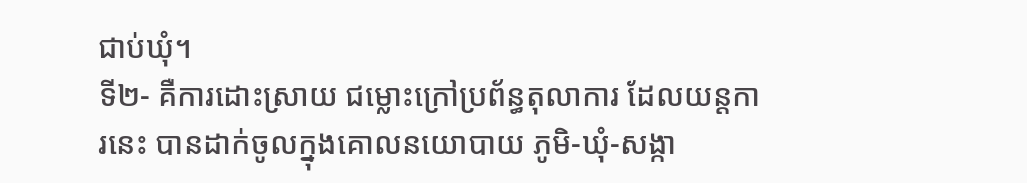ជាប់ឃុំ។
ទី២- គឺការដោះស្រាយ ជម្លោះក្រៅប្រព័ន្ធតុលាការ ដែលយន្តការនេះ បានដាក់ចូលក្នុងគោលនយោបាយ ភូមិ-ឃុំ-សង្កា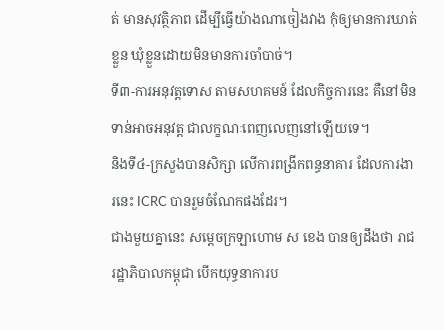ត់ មានសុវត្ថិភាព ដើម្បីធ្វើយ៉ាងណាចៀងវាង កុំឲ្យមានការឃាត់ខ្លួន ឃុំខ្លួនដោយមិនមានការចាំបាច់។
ទី៣-ការអនុវត្តទោស តាមសហគមន៍ ដែលកិច្ចការនេះ គឺនៅមិនទាន់អាចអនុវត្ត ជាលក្ខណៈពេញលេញនៅឡើយទេ។
និងទី៤-ក្រសួងបានសិក្សា លើការពង្រីកពន្ធនាគារ ដែលការងារនេះ ICRC បានរួមចំណែកផងដែរ។
ជាងមួយគ្នានេះ សម្ដេចក្រឡាហោម ស ខេង បានឲ្យដឹងថា រាជរដ្ឋាភិបាលកម្ពុជា បើកយុទ្ធនាការប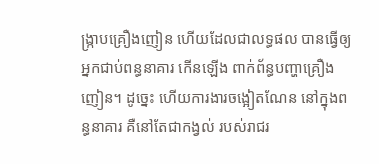ង្ក្រាបគ្រឿងញៀន ហើយដែលជាលទ្ធផល បានធ្វើឲ្យអ្នកជាប់ពន្ធនាគារ កើនឡើង ពាក់ព័ន្ធបញ្ហាគ្រឿងញៀន។ ដូច្នេះ ហើយការងារចង្អៀតណែន នៅក្នុងពន្ធនាគារ គឺនៅតែជាកង្វល់ របស់រាជរ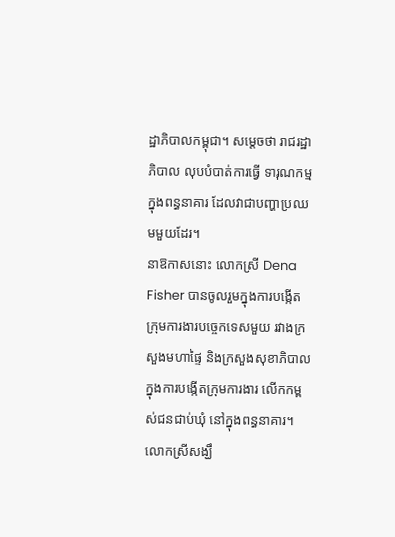ដ្ឋាភិបាលកម្ពុជា។ សម្ដេចថា រាជរដ្ឋាភិបាល លុបបំបាត់ការធ្វើ ទារុណកម្ម ក្នុងពន្ធនាគារ ដែលវាជាបញ្ហាប្រឈមមួយដែរ។
នាឱកាសនោះ លោកស្រី Dena Fisher បានចូលរួមក្នុងការបង្កើត ក្រុមការងារបច្ចេកទេសមួយ រវាងក្រសួងមហាផ្ទៃ និងក្រសួងសុខាភិបាល ក្នុងការបង្កើតក្រុមការងារ លើកកម្ពស់ជនជាប់ឃុំ នៅក្នុងពន្ធនាគារ។
លោកស្រីសង្ឃឹ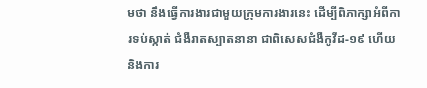មថា នឹងធ្វើការងារជាមួយក្រុមការងារនេះ ដើម្បីពិភាក្សាអំពីការទប់ស្កាត់ ជំងឺរាតស្បាតនានា ជាពិសេសជំងឺកូវីដ-១៩ ហើយនិងការ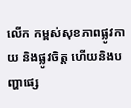លើក កម្ពស់សុខភាពផ្លូវកាយ និងផ្លូវចិត្ត ហើយនិងបញ្ហាផ្សេ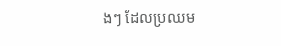ងៗ ដែលប្រឈម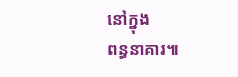នៅក្នុង
ពន្ធនាគារ៕